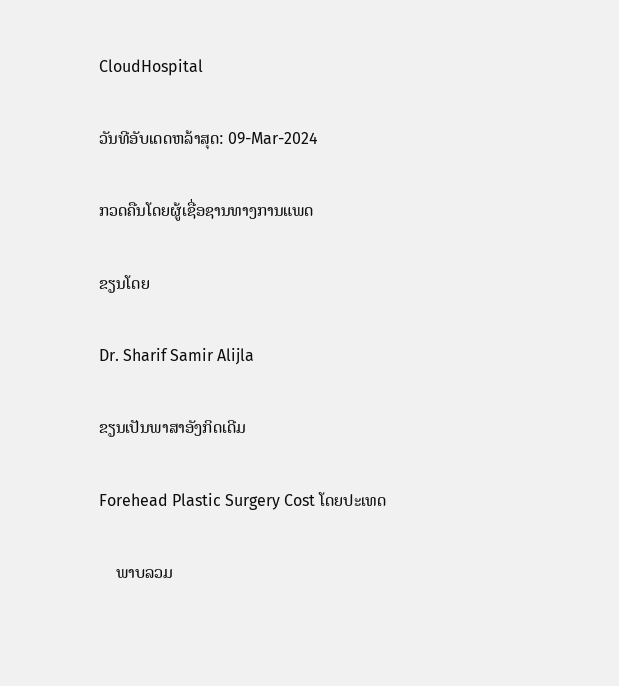CloudHospital

ວັນທີອັບເດດຫລ້າສຸດ: 09-Mar-2024

ກວດຄືນໂດຍຜູ້ເຊື່ອຊານທາງການແພດ

ຂຽນໂດຍ

Dr. Sharif Samir Alijla

ຂຽນເປັນພາສາອັງກິດເດີມ

Forehead Plastic Surgery Cost ໂດຍປະເທດ

    ພາບລວມ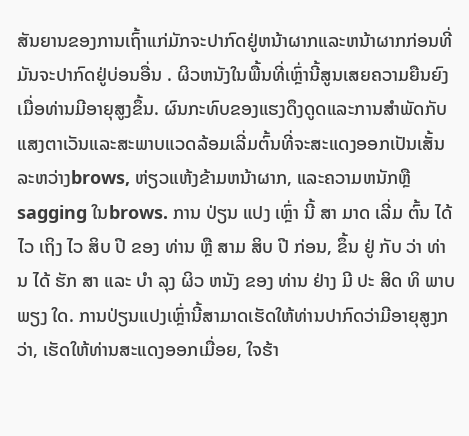ສັນຍານຂອງການເຖົ້າແກ່ມັກຈະປາກົດຢູ່ຫນ້າຜາກແລະຫນ້າຜາກກ່ອນທີ່ມັນຈະປາກົດຢູ່ບ່ອນອື່ນ . ຜິວຫນັງໃນພື້ນທີ່ເຫຼົ່ານີ້ສູນເສຍຄວາມຍືນຍົງເມື່ອທ່ານມີອາຍຸສູງຂຶ້ນ. ຜົນກະທົບຂອງແຮງດຶງດູດແລະການສໍາພັດກັບແສງຕາເວັນແລະສະພາບແວດລ້ອມເລີ່ມຕົ້ນທີ່ຈະສະແດງອອກເປັນເສັ້ນລະຫວ່າງbrows, ຫ່ຽວແຫ້ງຂ້າມຫນ້າຜາກ, ແລະຄວາມຫນັກຫຼືsagging ໃນbrows. ການ ປ່ຽນ ແປງ ເຫຼົ່າ ນີ້ ສາ ມາດ ເລີ່ມ ຕົ້ນ ໄດ້ ໄວ ເຖິງ ໄວ ສິບ ປີ ຂອງ ທ່ານ ຫຼື ສາມ ສິບ ປີ ກ່ອນ, ຂຶ້ນ ຢູ່ ກັບ ວ່າ ທ່ານ ໄດ້ ຮັກ ສາ ແລະ ບໍາ ລຸງ ຜິວ ຫນັງ ຂອງ ທ່ານ ຢ່າງ ມີ ປະ ສິດ ທິ ພາບ ພຽງ ໃດ. ການປ່ຽນແປງເຫຼົ່ານີ້ສາມາດເຮັດໃຫ້ທ່ານປາກົດວ່າມີອາຍຸສູງກວ່າ, ເຮັດໃຫ້ທ່ານສະແດງອອກເມື່ອຍ, ໃຈຮ້າ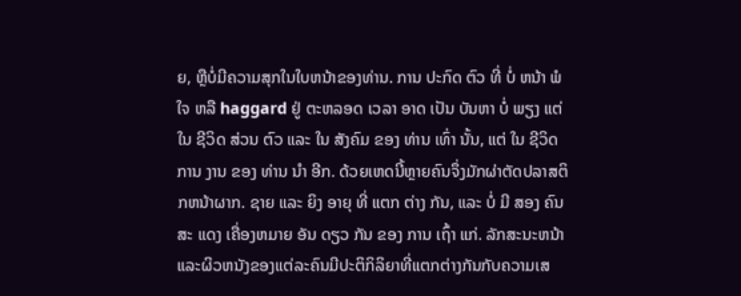ຍ, ຫຼືບໍ່ມີຄວາມສຸກໃນໃບຫນ້າຂອງທ່ານ. ການ ປະກົດ ຕົວ ທີ່ ບໍ່ ຫນ້າ ພໍ ໃຈ ຫລື haggard ຢູ່ ຕະຫລອດ ເວລາ ອາດ ເປັນ ບັນຫາ ບໍ່ ພຽງ ແຕ່ ໃນ ຊີວິດ ສ່ວນ ຕົວ ແລະ ໃນ ສັງຄົມ ຂອງ ທ່ານ ເທົ່າ ນັ້ນ, ແຕ່ ໃນ ຊີວິດ ການ ງານ ຂອງ ທ່ານ ນໍາ ອີກ. ດ້ວຍເຫດນີ້ຫຼາຍຄົນຈຶ່ງມັກຜ່າຕັດປລາສຕິກຫນ້າຜາກ. ຊາຍ ແລະ ຍິງ ອາຍຸ ທີ່ ແຕກ ຕ່າງ ກັນ, ແລະ ບໍ່ ມີ ສອງ ຄົນ ສະ ແດງ ເຄື່ອງຫມາຍ ອັນ ດຽວ ກັນ ຂອງ ການ ເຖົ້າ ແກ່. ລັກສະນະຫນ້າແລະຜິວຫນັງຂອງແຕ່ລະຄົນມີປະຕິກິລິຍາທີ່ແຕກຕ່າງກັນກັບຄວາມເສ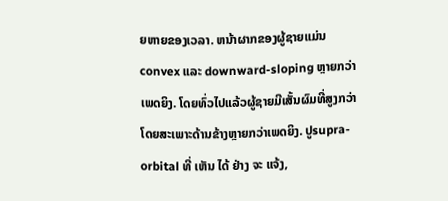ຍຫາຍຂອງເວລາ. ຫນ້າຜາກຂອງຜູ້ຊາຍແມ່ນconvex ແລະ downward-sloping ຫຼາຍກວ່າເພດຍິງ. ໂດຍທົ່ວໄປແລ້ວຜູ້ຊາຍມີເສັ້ນຜົມທີ່ສູງກວ່າ ໂດຍສະເພາະດ້ານຂ້າງຫຼາຍກວ່າເພດຍິງ. ປູsupra-orbital ທີ່ ເຫັນ ໄດ້ ຢ່າງ ຈະ ແຈ້ງ,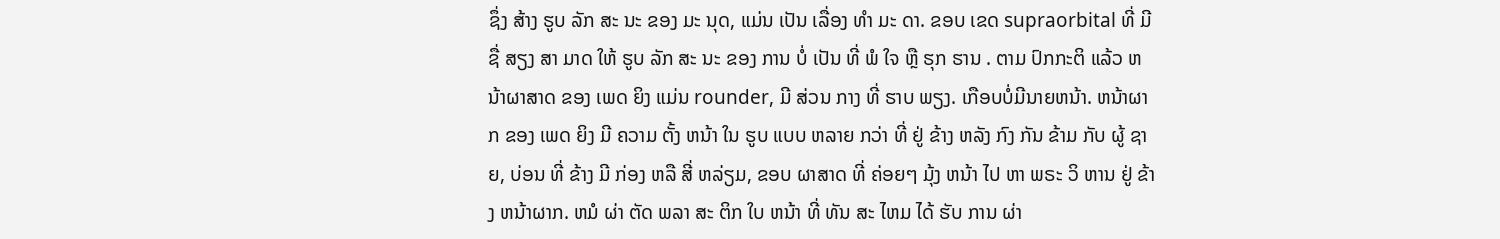ຊຶ່ງ ສ້າງ ຮູບ ລັກ ສະ ນະ ຂອງ ມະ ນຸດ, ແມ່ນ ເປັນ ເລື່ອງ ທໍາ ມະ ດາ. ຂອບ ເຂດ supraorbital ທີ່ ມີ ຊື່ ສຽງ ສາ ມາດ ໃຫ້ ຮູບ ລັກ ສະ ນະ ຂອງ ການ ບໍ່ ເປັນ ທີ່ ພໍ ໃຈ ຫຼື ຮຸກ ຮານ . ຕາມ ປົກກະຕິ ແລ້ວ ຫນ້າຜາສາດ ຂອງ ເພດ ຍິງ ແມ່ນ rounder, ມີ ສ່ວນ ກາງ ທີ່ ຮາບ ພຽງ. ເກືອບບໍ່ມີນາຍຫນ້າ. ຫນ້າຜາກ ຂອງ ເພດ ຍິງ ມີ ຄວາມ ຕັ້ງ ຫນ້າ ໃນ ຮູບ ແບບ ຫລາຍ ກວ່າ ທີ່ ຢູ່ ຂ້າງ ຫລັງ ກົງ ກັນ ຂ້າມ ກັບ ຜູ້ ຊາຍ, ບ່ອນ ທີ່ ຂ້າງ ມີ ກ່ອງ ຫລື ສີ່ ຫລ່ຽມ, ຂອບ ຜາສາດ ທີ່ ຄ່ອຍໆ ມຸ້ງ ຫນ້າ ໄປ ຫາ ພຣະ ວິ ຫານ ຢູ່ ຂ້າງ ຫນ້າຜາກ. ຫມໍ ຜ່າ ຕັດ ພລາ ສະ ຕິກ ໃບ ຫນ້າ ທີ່ ທັນ ສະ ໄຫມ ໄດ້ ຮັບ ການ ຜ່າ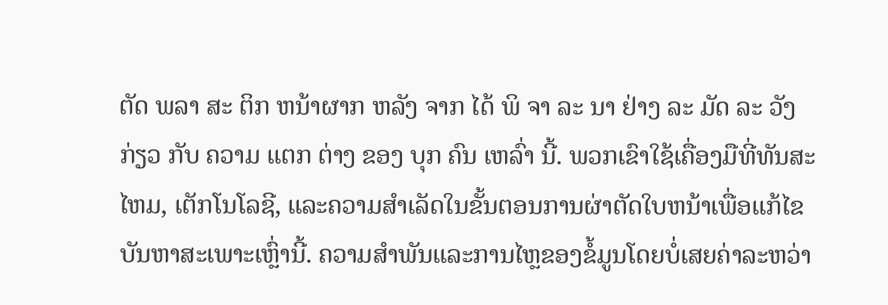ຕັດ ພລາ ສະ ຕິກ ຫນ້າຜາກ ຫລັງ ຈາກ ໄດ້ ພິ ຈາ ລະ ນາ ຢ່າງ ລະ ມັດ ລະ ວັງ ກ່ຽວ ກັບ ຄວາມ ແຕກ ຕ່າງ ຂອງ ບຸກ ຄົນ ເຫລົ່າ ນີ້. ພວກເຂົາໃຊ້ເຄື່ອງມືທີ່ທັນສະໄຫມ, ເຕັກໂນໂລຊີ, ແລະຄວາມສໍາເລັດໃນຂັ້ນຕອນການຜ່າຕັດໃບຫນ້າເພື່ອແກ້ໄຂບັນຫາສະເພາະເຫຼົ່ານີ້. ຄວາມສໍາພັນແລະການໄຫຼຂອງຂໍ້ມູນໂດຍບໍ່ເສຍຄ່າລະຫວ່າ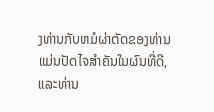ງທ່ານກັບຫມໍຜ່າຕັດຂອງທ່ານແມ່ນປັດໄຈສໍາຄັນໃນຜົນທີ່ດີ, ແລະທ່ານ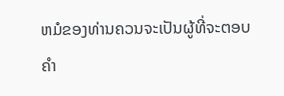ຫມໍຂອງທ່ານຄວນຈະເປັນຜູ້ທີ່ຈະຕອບຄໍາ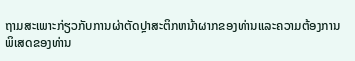ຖາມສະເພາະກ່ຽວກັບການຜ່າຕັດປຼາສະຕິກຫນ້າຜາກຂອງທ່ານແລະຄວາມຕ້ອງການພິເສດຂອງທ່ານ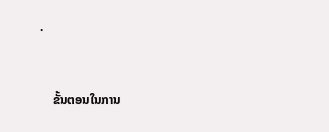.



    ຂັ້ນຕອນໃນການ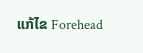ແກ້ໄຂ Forehead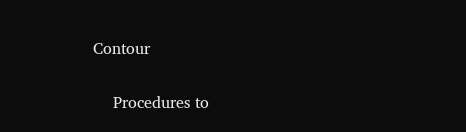Contour

    Procedures to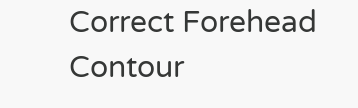Correct Forehead Contour